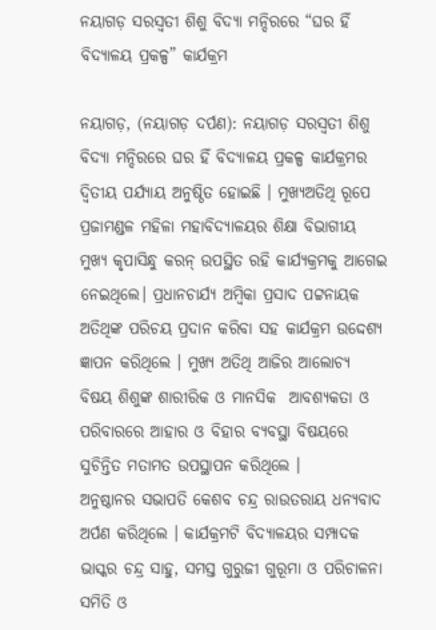ନୟାଗଡ଼ ସରସ୍ଵତୀ ଶିଶୁ ବିଦ୍ୟା ମନ୍ଦିରରେ “ଘର ହିଁ ବିଦ୍ୟାଳୟ ପ୍ରକଳ୍ପ” କାର୍ଯକ୍ରମ

ନୟାଗଡ଼, (ନୟାଗଡ଼ ଦର୍ପଣ): ନୟାଗଡ଼ ସରସ୍ଵତୀ ଶିଶୁ ବିଦ୍ୟା ମନ୍ଦିରରେ ଘର ହିଁ ବିଦ୍ୟାଳୟ ପ୍ରକଳ୍ପ କାର୍ଯକ୍ରମର ଦ୍ୱିତୀୟ ପର୍ଯ୍ୟାୟ ଅନୁଷ୍ଠିତ ହୋଇଛି । ମୁଖ୍ୟଅତିଥି ରୂପେ ପ୍ରଜାମଣ୍ଡଳ ମହିଳା ମହାବିଦ୍ୟାଳୟର ଶିକ୍ଷା ବିଭାଗୀୟ ମୁଖ୍ୟ କୃପାସିନ୍ଧୁ କରନ୍ ଉପସ୍ଥିତ ରହି କାର୍ଯ୍ୟକ୍ରମକୁ ଆଗେଇ ନେଇଥିଲେ। ପ୍ରଧାନଚାର୍ଯ୍ୟ ଅମ୍ବିକା ପ୍ରସାଦ ପଟ୍ଟନାୟକ ଅତିଥିଙ୍କ ପରିଚୟ ପ୍ରଦାନ କରିବା ସହ କାର୍ଯକ୍ରମ ଉଦ୍ଦେଶ୍ୟ ଜ୍ଞାପନ କରିଥିଲେ । ମୁଖ୍ୟ ଅତିଥି ଆଜିର ଆଲୋଚ୍ୟ ବିଷୟ ଶିଶୁଙ୍କ ଶାରୀରିକ ଓ ମାନସିକ  ଆବଶ୍ୟକତା ଓ ପରିବାରରେ ଆହାର ଓ ବିହାର ବ୍ୟବସ୍ଥା ବିଷୟରେ ସୁଚିନ୍ତିତ ମତାମତ ଉପସ୍ଥାପନ କରିଥିଲେ ।
ଅନୁଷ୍ଠାନର ସଭାପତି କେଶବ ଚନ୍ଦ୍ର ରାଉତରାୟ ଧନ୍ୟବାଦ ଅର୍ପଣ କରିଥିଲେ । କାର୍ଯକ୍ରମଟି ବିଦ୍ୟାଳୟର ସମ୍ପାଦକ ଭାସ୍କର ଚନ୍ଦ୍ର ସାହୁ, ସମସ୍ତ ଗୁରୁଜୀ ଗୁରୂମା ଓ ପରିଚାଳନା ସମିତି ଓ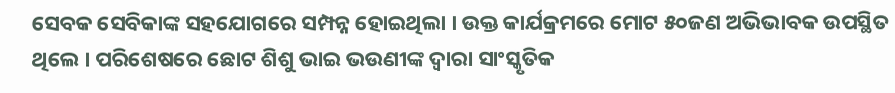ସେବକ ସେବିକାଙ୍କ ସହଯୋଗରେ ସମ୍ପନ୍ନ ହୋଇଥିଲା । ଉକ୍ତ କାର୍ଯକ୍ରମରେ ମୋଟ ୫୦ଜଣ ଅଭିଭାବକ ଉପସ୍ଥିତ ଥିଲେ । ପରିଶେଷରେ ଛୋଟ ଶିଶୁ ଭାଇ ଭଉଣୀଙ୍କ ଦ୍ଵାରା ସାଂସ୍କୃତିକ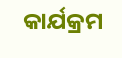କାର୍ଯକ୍ରମ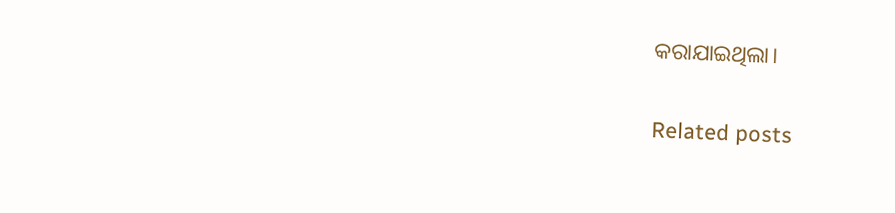କରାଯାଇଥିଲା।

Related posts